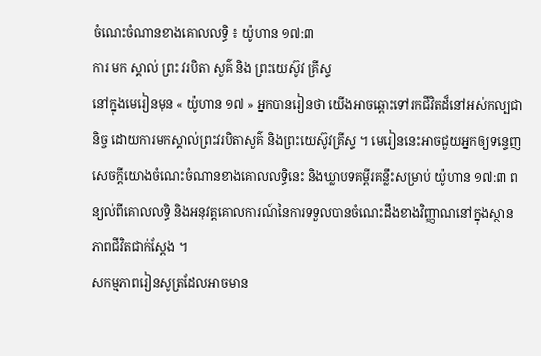ចំណេះចំណានខាងគោលលទ្ធិ ៖ យ៉ូហាន ១៧:៣
ការ មក ស្គាល់ ព្រះ វរបិតា សួគ៌ និង ព្រះយេស៊ូវ គ្រីស្ទ
នៅក្នុងមេរៀនមុន « យ៉ូហាន ១៧ » អ្នកបានរៀនថា យើងអាចឆ្ពោះទៅរកជីវិតដ៏នៅអស់កល្បជានិច្ច ដោយការមកស្គាល់ព្រះវរបិតាសួគ៌ និងព្រះយេស៊ូវគ្រីស្ទ ។ មេរៀននេះអាចជួយអ្នកឲ្យទន្ទេញសេចក្ដីយោងចំណេះចំណានខាងគោលលទ្ធិនេះ និងឃ្លាបទគម្ពីរគន្លឹះសម្រាប់ យ៉ូហាន ១៧:៣ ពន្យល់ពីគោលលទ្ធិ និងអនុវត្តគោលការណ៍នៃការទទួលបានចំណេះដឹងខាងវិញ្ញាណនៅក្នុងស្ថានភាពជីវិតជាក់ស្ដែង ។
សកម្មភាពរៀនសូត្រដែលអាចមាន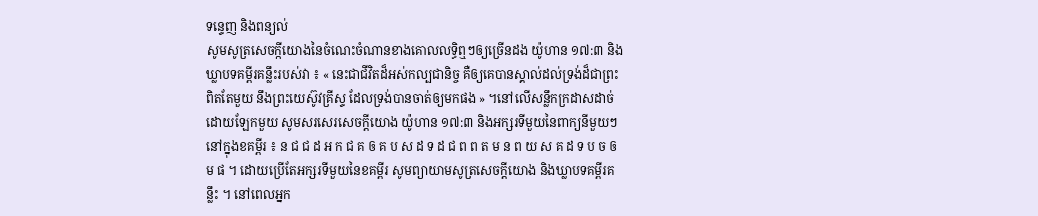ទន្ទេញ និងពន្យល់
សូមសូត្រសេចក្កីយោងនៃចំណេះចំណានខាងគោលលទ្ធិឮៗឲ្យច្រើនដង យ៉ូហាន ១៧:៣ និងឃ្លាបទគម្ពីរគន្លឹះរបស់វា ៖ « នេះជាជីវិតដ៏អស់កល្បជានិច្ច គឺឲ្យគេបានស្គាល់ដល់ទ្រង់ដ៏ជាព្រះពិតតែមួយ នឹងព្រះយេស៊ូវគ្រីស្ទ ដែលទ្រង់បានចាត់ឲ្យមកផង » ។នៅលើសន្លឹកក្រដាសដាច់ដោយឡែកមួយ សូមសរសេរសេចក្ដីយោង យ៉ូហាន ១៧:៣ និងអក្សរទីមួយនៃពាក្យនីមួយៗនៅក្នុងខគម្ពីរ ៖ ន ជ ជ ដ អ ក ជ គ ឲ គ ប ស ដ ទ ដ ជ ព ព ត ម ន ព យ ស គ ដ ទ ប ច ឲ ម ផ ។ ដោយប្រើតែអក្សរទីមួយនៃខគម្ពីរ សូមព្យាយាមសូត្រសេចក្ដីយោង និងឃ្លាបទគម្ពីរគន្លឹះ ។ នៅពេលអ្នក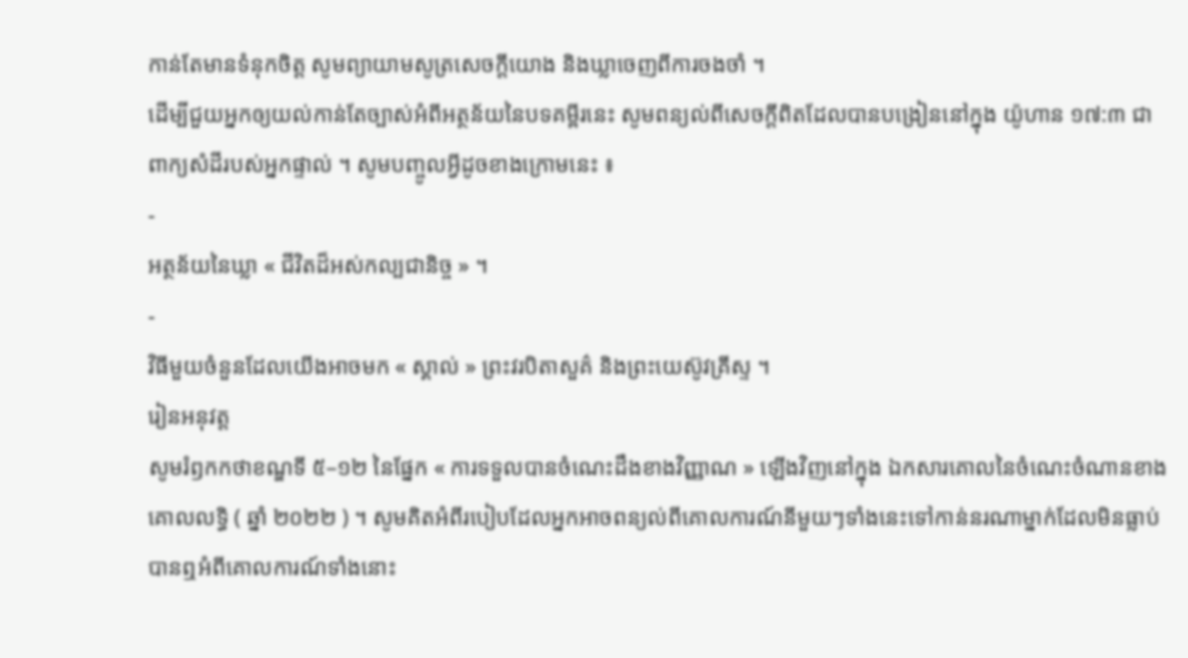កាន់តែមានទំនុកចិត្ត សូមព្យាយាមសូត្រសេចក្ដីយោង និងឃ្លាចេញពីការចងចាំ ។
ដើម្បីជួយអ្នកឲ្យយល់កាន់តែច្បាស់អំពីអត្ថន័យនៃបទគម្ពីរនេះ សូមពន្យល់ពីសេចក្តីពិតដែលបានបង្រៀននៅក្នុង យ៉ូហាន ១៧:៣ ជាពាក្យសំដីរបស់អ្នកផ្ទាល់ ។ សូមបញ្ចូលអ្វីដូចខាងក្រោមនេះ ៖
-
អត្ថន័យនៃឃ្លា « ជីវិតដ៏អស់កល្បជានិច្ច » ។
-
វិធីមួយចំនួនដែលយើងអាចមក « ស្គាល់ » ព្រះវរបិតាសួគ៌ និងព្រះយេស៊ូវគ្រីស្ទ ។
រៀនអនុវត្ត
សូមរំឭកកថាខណ្ឌទី ៥–១២ នៃផ្នែក « ការទទួលបានចំណេះដឹងខាងវិញ្ញាណ » ឡើងវិញនៅក្នុង ឯកសារគោលនៃចំណេះចំណានខាងគោលលទ្ធិ ( ឆ្នាំ ២០២២ ) ។ សូមគិតអំពីរបៀបដែលអ្នកអាចពន្យល់ពីគោលការណ៍នីមួយៗទាំងនេះទៅកាន់នរណាម្នាក់ដែលមិនធ្លាប់បានឮអំពីគោលការណ៍ទាំងនោះ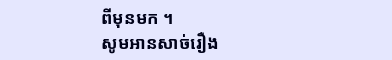ពីមុនមក ។
សូមអានសាច់រឿង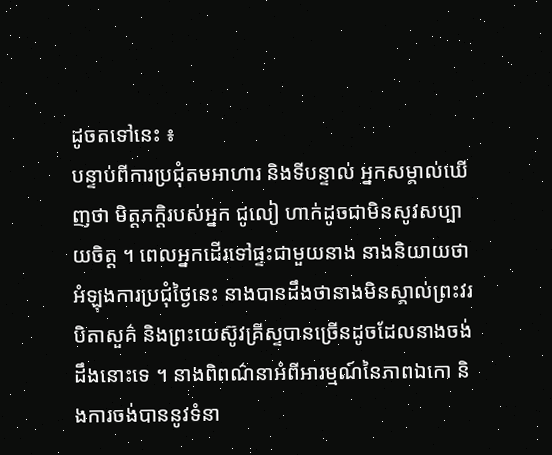ដូចតទៅនេះ ៖
បន្ទាប់ពីការប្រជុំតមអាហារ និងទីបន្ទាល់ អ្នកសម្គាល់ឃើញថា មិត្តភក្តិរបស់អ្នក ជូលៀ ហាក់ដូចជាមិនសូវសប្បាយចិត្ត ។ ពេលអ្នកដើរទៅផ្ទះជាមួយនាង នាងនិយាយថា អំឡុងការប្រជុំថ្ងៃនេះ នាងបានដឹងថានាងមិនស្គាល់ព្រះវរបិតាសួគ៌ និងព្រះយេស៊ូវគ្រីស្ទបានច្រើនដូចដែលនាងចង់ដឹងនោះទេ ។ នាងពិពណ៌នាអំពីអារម្មណ៍នៃភាពឯកោ និងការចង់បាននូវទំនា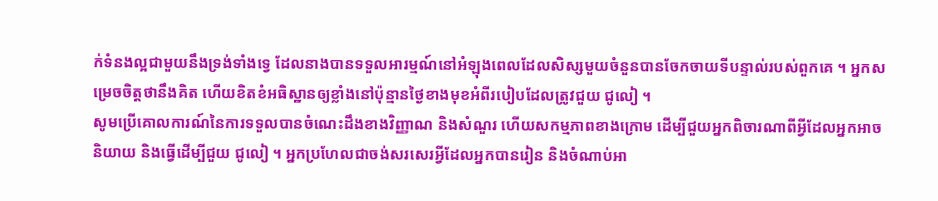ក់ទំនងល្អជាមួយនឹងទ្រង់ទាំងទ្វេ ដែលនាងបានទទួលអារម្មណ៍នៅអំឡុងពេលដែលសិស្សមួយចំនួនបានចែកចាយទីបន្ទាល់របស់ពួកគេ ។ អ្នកសម្រេចចិត្តថានឹងគិត ហើយខិតខំអធិស្ឋានឲ្យខ្លាំងនៅប៉ុន្មានថ្ងៃខាងមុខអំពីរបៀបដែលត្រូវជួយ ជូលៀ ។
សូមប្រើគោលការណ៍នៃការទទួលបានចំណេះដឹងខាងវិញ្ញាណ និងសំណួរ ហើយសកម្មភាពខាងក្រោម ដើម្បីជួយអ្នកពិចារណាពីអ្វីដែលអ្នកអាចនិយាយ និងធ្វើដើម្បីជួយ ជូលៀ ។ អ្នកប្រហែលជាចង់សរសេរអ្វីដែលអ្នកបានរៀន និងចំណាប់អា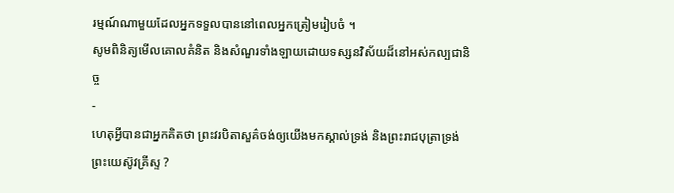រម្មណ៍ណាមួយដែលអ្នកទទួលបាននៅពេលអ្នកត្រៀមរៀបចំ ។
សូមពិនិត្យមើលគោលគំនិត និងសំណួរទាំងឡាយដោយទស្សនវិស័យដ៏នៅអស់កល្បជានិច្ច
-
ហេតុអ្វីបានជាអ្នកគិតថា ព្រះវរបិតាសួគ៌ចង់ឲ្យយើងមកស្គាល់ទ្រង់ និងព្រះរាជបុត្រាទ្រង់ ព្រះយេស៊ូវគ្រីស្ទ ?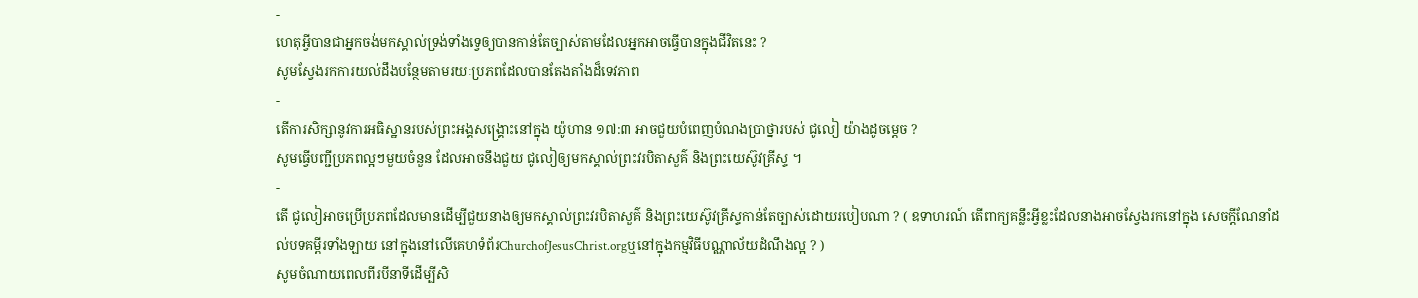-
ហេតុអ្វីបានជាអ្នកចង់មកស្គាល់ទ្រង់ទាំងទ្វេឲ្យបានកាន់តែច្បាស់តាមដែលអ្នកអាចធ្វើបានក្នុងជីវិតនេះ ?
សូមស្វែងរកការយល់ដឹងបន្ថែមតាមរយៈប្រភពដែលបានតែងតាំងដ៏ទេវភាព
-
តើការសិក្សានូវការអធិស្ឋានរបស់ព្រះអង្គសង្គ្រោះនៅក្នុង យ៉ូហាន ១៧:៣ អាចជួយបំពេញបំណងប្រាថ្នារបស់ ជូលៀ យ៉ាងដូចម្ដេច ?
សូមធ្វើបញ្ជីប្រភពល្អៗមួយចំនួន ដែលអាចនឹងជួយ ជូលៀឲ្យមកស្គាល់ព្រះវរបិតាសួគ៌ និងព្រះយេស៊ូវគ្រីស្ទ ។
-
តើ ជូលៀអាចប្រើប្រភពដែលមានដើម្បីជួយនាងឲ្យមកស្គាល់ព្រះវរបិតាសួគ៌ និងព្រះយេស៊ូវគ្រីស្ទកាន់តែច្បាស់ដោយរបៀបណា ? ( ឧទាហរណ៍ តើពាក្យគន្លឹះអ្វីខ្លះដែលនាងអាចស្វែងរកនៅក្នុង សេចក្ដីណែនាំដល់បទគម្ពីរទាំងឡាយ នៅក្នុងនៅលើគេហទំព័រChurchofJesusChrist.orgឬនៅក្នុងកម្មវិធីបណ្ណាល័យដំណឹងល្អ ? )
សូមចំណាយពេលពីរបីនាទីដើម្បីសិ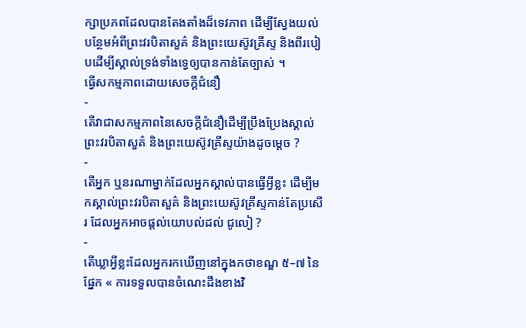ក្សាប្រភពដែលបានតែងតាំងដ៏ទេវភាព ដើម្បីស្វែងយល់បន្ថែមអំពីព្រះវរបិតាសួគ៌ និងព្រះយេស៊ូវគ្រីស្ទ និងពីរបៀបដើម្បីស្គាល់ទ្រង់ទាំងទ្វេឲ្យបានកាន់តែច្បាស់ ។
ធ្វើសកម្មភាពដោយសេចក្ដីជំនឿ
-
តើវាជាសកម្មភាពនៃសេចក្តីជំនឿដើម្បីប្រឹងប្រែងស្គាល់ព្រះវរបិតាសួគ៌ និងព្រះយេស៊ូវគ្រីស្ទយ៉ាងដូចម្ដេច ?
-
តើអ្នក ឬនរណាម្នាក់ដែលអ្នកស្គាល់បានធ្វើអ្វីខ្លះ ដើម្បីមកស្គាល់ព្រះវរបិតាសួគ៌ និងព្រះយេស៊ូវគ្រីស្ទកាន់តែប្រសើរ ដែលអ្នកអាចផ្តល់យោបល់ដល់ ជូលៀ ?
-
តើឃ្លាអ្វីខ្លះដែលអ្នករកឃើញនៅក្នុងកថាខណ្ឌ ៥–៧ នៃផ្នែក « ការទទួលបានចំណេះដឹងខាងវិ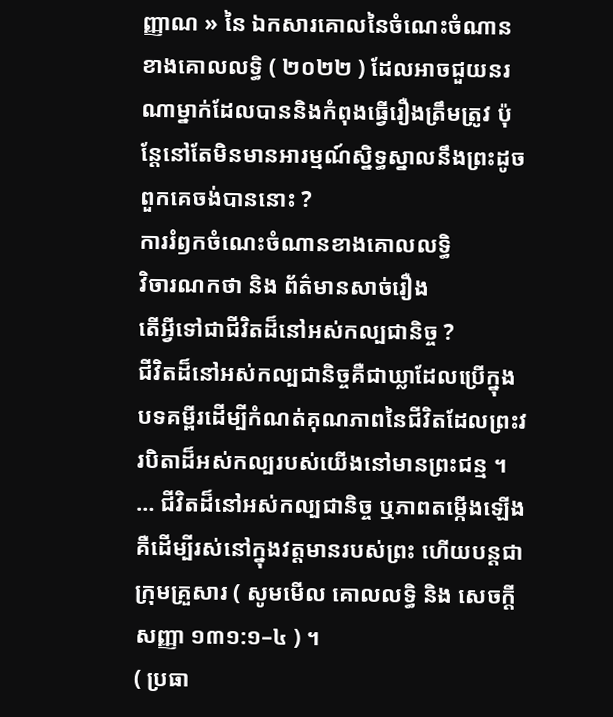ញ្ញាណ » នៃ ឯកសារគោលនៃចំណេះចំណានខាងគោលលទ្ធិ ( ២០២២ ) ដែលអាចជួយនរណាម្នាក់ដែលបាននិងកំពុងធ្វើរឿងត្រឹមត្រូវ ប៉ុន្តែនៅតែមិនមានអារម្មណ៍ស្និទ្ធស្នាលនឹងព្រះដូចពួកគេចង់បាននោះ ?
ការរំឭកចំណេះចំណានខាងគោលលទ្ធិ
វិចារណកថា និង ព័ត៌មានសាច់រឿង
តើអ្វីទៅជាជីវិតដ៏នៅអស់កល្បជានិច្ច ?
ជីវិតដ៏នៅអស់កល្បជានិច្ចគឺជាឃ្លាដែលប្រើក្នុងបទគម្ពីរដើម្បីកំណត់គុណភាពនៃជីវិតដែលព្រះវរបិតាដ៏អស់កល្បរបស់យើងនៅមានព្រះជន្ម ។ … ជីវិតដ៏នៅអស់កល្បជានិច្ច ឬភាពតម្កើងឡើង គឺដើម្បីរស់នៅក្នុងវត្តមានរបស់ព្រះ ហើយបន្តជាក្រុមគ្រួសារ ( សូមមើល គោលលទ្ធិ និង សេចក្តីសញ្ញា ១៣១:១–៤ ) ។
( ប្រធា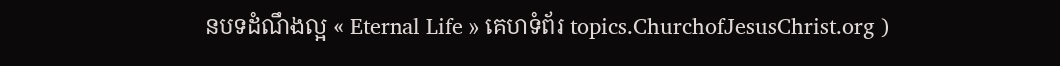នបទដំណឹងល្អ « Eternal Life » គេហទំព័រ topics.ChurchofJesusChrist.org )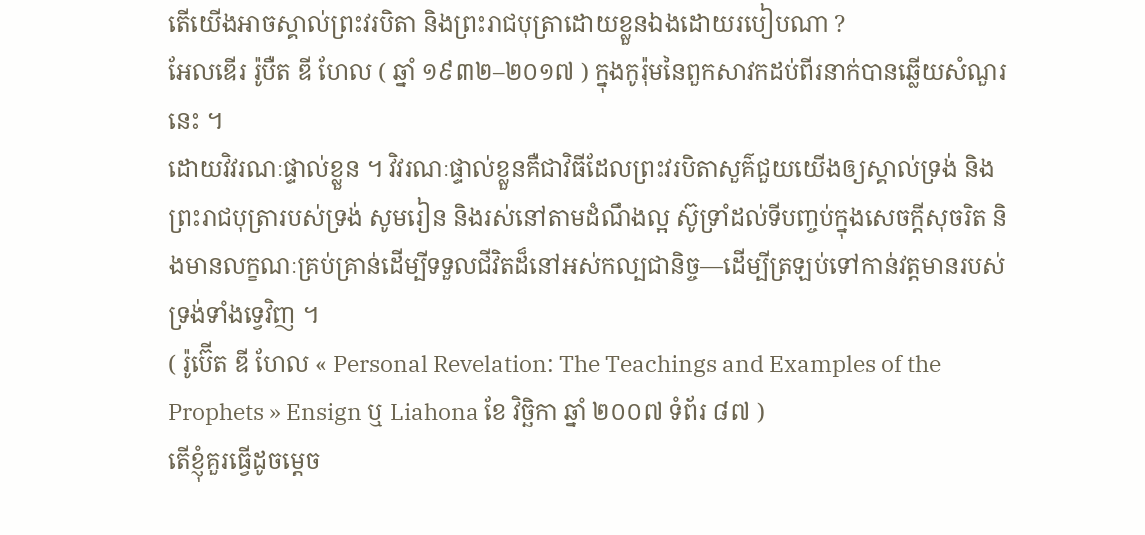តើយើងអាចស្គាល់ព្រះវរបិតា និងព្រះរាជបុត្រាដោយខ្លួនឯងដោយរបៀបណា ?
អែលឌើរ រ៉ូបឺត ឌី ហែល ( ឆ្នាំ ១៩៣២–២០១៧ ) ក្នុងកូរ៉ុមនៃពួកសាវកដប់ពីរនាក់បានឆ្លើយសំណួរនេះ ។
ដោយវិវរណៈផ្ទាល់ខ្លួន ។ វិវរណៈផ្ទាល់ខ្លួនគឺជាវិធីដែលព្រះវរបិតាសួគ៌ជួយយើងឲ្យស្គាល់ទ្រង់ និងព្រះរាជបុត្រារបស់ទ្រង់ សូមរៀន និងរស់នៅតាមដំណឹងល្អ ស៊ូទ្រាំដល់ទីបញ្ចប់ក្នុងសេចក្ដីសុចរិត និងមានលក្ខណៈគ្រប់គ្រាន់ដើម្បីទទួលជីវិតដ៏នៅអស់កល្បជានិច្ច—ដើម្បីត្រឡប់ទៅកាន់វត្តមានរបស់ទ្រង់ទាំងទ្វេវិញ ។
( រ៉ូប៊ើត ឌី ហែល « Personal Revelation: The Teachings and Examples of the Prophets » Ensign ឬ Liahona ខែ វិច្ឆិកា ឆ្នាំ ២០០៧ ទំព័រ ៨៧ )
តើខ្ញុំគួរធ្វើដូចម្តេច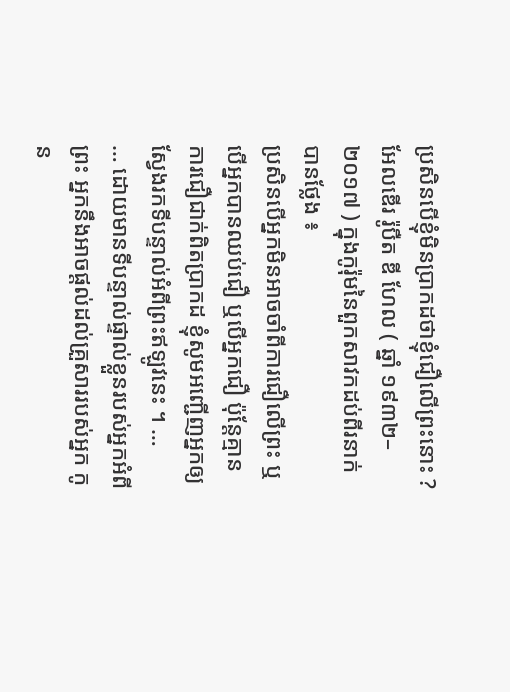ប្រសិនបើខ្ញុំមិនប្រាកដថាខ្ញុំជឿលើព្រះនោះ ?
អែលឌើរ រ៉ូបឺត ឌី ហែល ( ឆ្នាំ ១៩៣២–២០១៧ ) ក្នុងកូរ៉ុមនៃពួកសាវកដប់ពីរនាក់ បានថ្លែង ៖
ប្រសិនបើអ្នកមិនអាចចាំពីការជឿលើព្រះ ឬបើអ្នកបានឈប់ជឿ ឬបើអ្នកជឿ ប៉ុន្តែគ្មានការជឿជាក់ពិតប្រាកដ ខ្ញុំសូមអញ្ជើញអ្នកឲ្យស្វែងរកទីបន្ទាល់អំពីព្រះឥឡូវនេះ ។ …
… ដោយមានទីបន្ទាល់ផ្ទាល់ខ្លួនរបស់អ្នកអំពីព្រះ អ្នកនឹងអាចផ្តល់ដល់គ្រួសាររបស់អ្នក កូន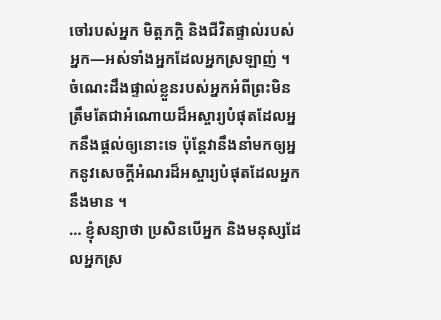ចៅរបស់អ្នក មិត្តភក្តិ និងជីវិតផ្ទាល់របស់អ្នក—អស់ទាំងអ្នកដែលអ្នកស្រឡាញ់ ។ ចំណេះដឹងផ្ទាល់ខ្លួនរបស់អ្នកអំពីព្រះមិនត្រឹមតែជាអំណោយដ៏អស្ចារ្យបំផុតដែលអ្នកនឹងផ្តល់ឲ្យនោះទេ ប៉ុន្តែវានឹងនាំមកឲ្យអ្នកនូវសេចក្តីអំណរដ៏អស្ចារ្យបំផុតដែលអ្នកនឹងមាន ។
… ខ្ញុំសន្យាថា ប្រសិនបើអ្នក និងមនុស្សដែលអ្នកស្រ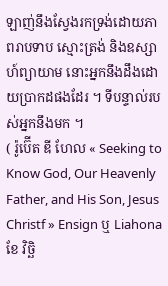ឡាញ់នឹងស្វែងរកទ្រង់ដោយភាពរាបទាប ស្មោះត្រង់ និងឧស្សាហ៍ព្យាយាម នោះអ្នកនឹងដឹងដោយប្រាកដផងដែរ ។ ទីបន្ទាល់របស់អ្នកនឹងមក ។
( រ៉ូប៊ើត ឌី ហែល « Seeking to Know God, Our Heavenly Father, and His Son, Jesus Christf » Ensign ឬ Liahona ខែ វិច្ឆិ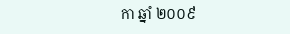កា ឆ្នាំ ២០០៩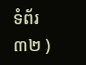ទំព័រ ៣២ )